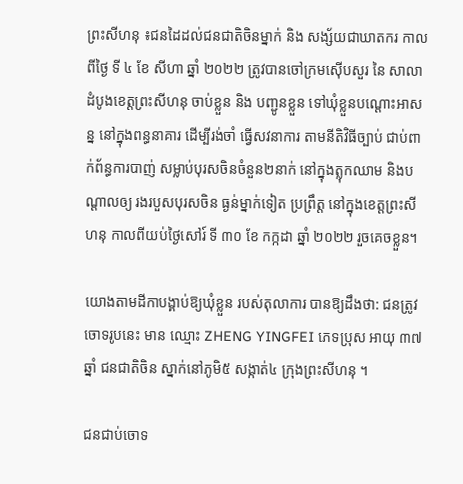ព្រះសីហនុ ៖ជនដៃដល់ជនជាតិចិនម្នាក់ និង សង្ស័យជាឃាតករ កាលពីថ្ងៃ ទី ៤ ខែ សីហា ឆ្នាំ ២០២២ ត្រូវបានចៅក្រមស៊ើបសួរ នៃ សាលាដំបូងខេត្តព្រះសីហនុ ចាប់ខ្លួន និង បញ្ជូនខ្លួន ទៅឃុំខ្លួនបណ្ដោះអាសន្ន នៅក្នុងពន្ធនាគារ ដើម្បីរង់ចាំ ធ្វើសវនាការ តាមនីតិវិធីច្បាប់ ជាប់ពាក់ព័ន្ធការបាញ់ សម្លាប់បុរសចិនចំនួន២នាក់ នៅក្នុងត្លុកឈាម និងបណ្តាលឲ្យ រងរបួសបុរសចិន ធ្ងន់ម្នាក់ទៀត ប្រព្រឹត្ត នៅក្នុងខេត្តព្រះសីហនុ កាលពីយប់ថ្ងៃសៅរ៍ ទី ៣០ ខែ កក្កដា ឆ្នាំ ២០២២ រួចគេចខ្លួន។

យោងតាមដីកាបង្គាប់ឱ្យឃុំខ្លួន របស់តុលាការ បានឱ្យដឹងថា: ជនត្រូវចោទរូបនេះ មាន ឈ្មោះ ZHENG YINGFEI ភេទប្រុស អាយុ ៣៧ឆ្នាំ ជនជាតិចិន ស្នាក់នៅភូមិ៥ សង្កាត់៤ ក្រុងព្រះសីហនុ ។

ជនជាប់ចោទ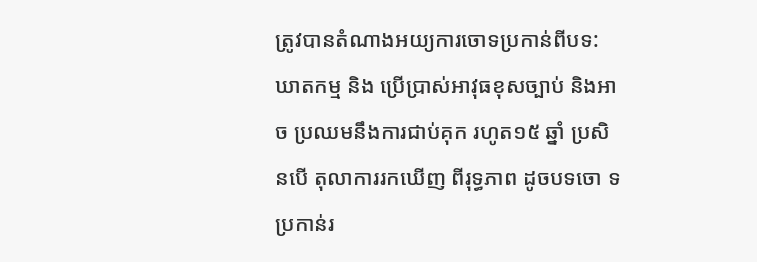ត្រូវបានតំណាងអយ្យការចោទប្រកាន់ពីបទ: ឃាតកម្ម និង ប្រើប្រាស់អាវុធខុសច្បាប់ និងអាច ប្រឈមនឹងការជាប់គុក រហូត១៥ ឆ្នាំ ប្រសិនបើ តុលាការរកឃើញ ពីរុទ្ធភាព ដូចបទចោ ទប្រកាន់រ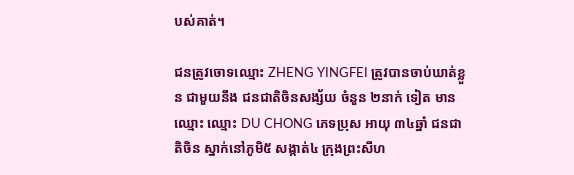បស់គាត់។

ជនត្រូវចោទឈ្មោះ ZHENG YINGFEI ត្រូវបានចាប់ឃាត់ខ្លួន ជាមួយនឹង ជនជាតិចិនសង្ស័យ ចំនួន ២នាក់ ទៀត មានឈ្មោះ ឈ្មោះ DU CHONG ភេទប្រុស អាយុ ៣៤ឆ្នាំ ជនជាតិចិន ស្នាក់នៅភូមិ៥ សង្កាត់៤ ក្រុងព្រះសីហ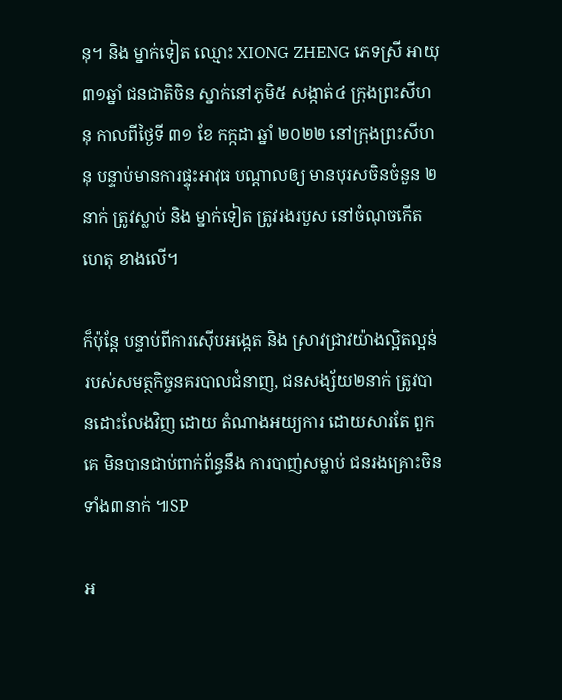នុ។ និង ម្នាក់ទៀត ឈ្មោះ XIONG ZHENG ភេទស្រី អាយុ ៣១ឆ្នាំ ជនជាតិចិន ស្នាក់នៅភូមិ៥ សង្កាត់៤ ក្រុងព្រះសីហនុ កាលពីថ្ងៃទី ៣១ ខែ កក្កដា ឆ្នាំ ២០២២ នៅក្រុងព្រះសីហនុ បន្ទាប់មានការផ្ទុះអាវុធ បណ្តាលឲ្យ មានបុរសចិនចំនួន ២នាក់ ត្រូវស្លាប់ និង ម្នាក់ទៀត ត្រូវរងរបួស នៅចំណុចកើតហេតុ ខាងលើ។

ក៏ប៉ុន្តែ បន្ទាប់ពីការស៊ើបអង្កេត និង ស្រាវជ្រាវយ៉ាងល្អិតល្អន់ របស់សមត្ថកិច្ចនគរបាលជំនាញ, ជនសង្ស័យ២នាក់ ត្រូវបានដោះលែងវិញ ដោយ តំណាងអយ្យការ ដោយសារតែ ពួកគេ មិនបានជាប់ពាក់ព័ន្ធនឹង ការបាញ់សម្លាប់ ជនរងគ្រោះចិន ទាំង៣នាក់ ៕SP

អ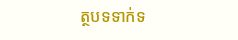ត្ថបទទាក់ទ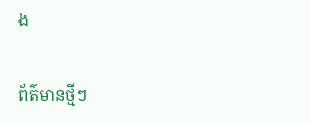ង

ព័ត៌មានថ្មីៗ